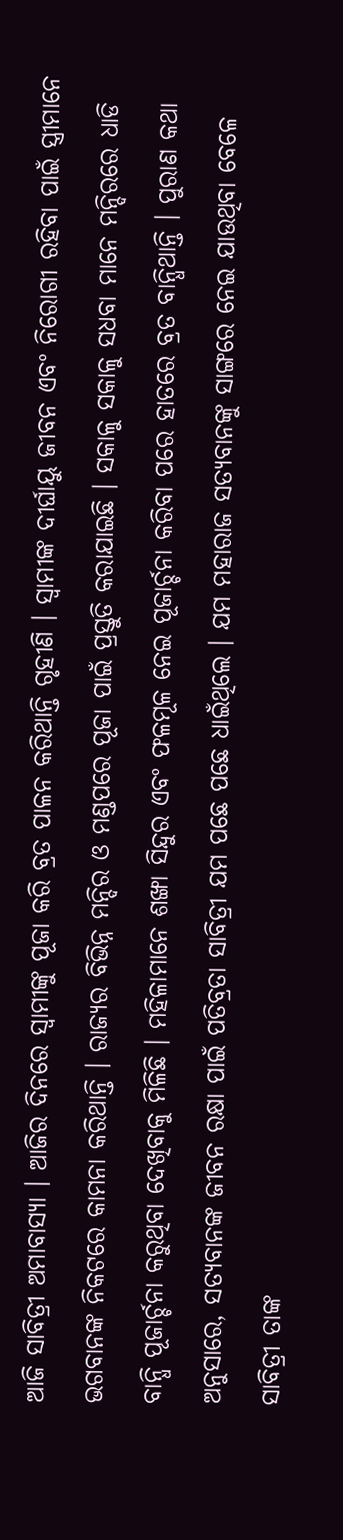ଆଜି ସାବିତ୍ରୀ ଅମାବାସ୍ୟା । ଆଜିର ଦିନରେ ସ୍ୱାମୀଙ୍କୁ ପୂଜା କରି ବ୍ରତ ପାଳନ କରିଥାନ୍ତି ଗୃହୀଣି । ସ୍ୱାମୀଙ୍କ ଦୀର୍ଘାୟୁ ଜୀବନ ଏବଂ ନିରୋଗୀ ରହିବା ପାଇଁ ସ୍ତ୍ରୀମାନେ ଭଗବାନଙ୍କ ନିକଟରେ କାମନା କରିଥାନ୍ତି । ରାଜ୍ୟର ବିଭିନ୍ନ ମନ୍ଦିର ଓ ମଣ୍ଡପରେ ପୂଜା ପାଇଁ ପ୍ରସ୍ତୁତି କରାଯାଇଛି । ସକାଳୁ ସକାଳୁ ସଧବା ମାନେ ମନ୍ଦିରରେ ଧାଡି ବାନ୍ଧି ପୂଜାର୍ଚ୍ଚନା କରୁଥିବା ଦେଖିବାକୁ ମିଳିଛି । ମହିଳାମାନେ ଶଙ୍ଖା ସିନ୍ଦୁର ଏବଂ ଫଳମୂଳ ନେଇ ପୂଜାର୍ଚ୍ଚନା କରିବା ପରେ ହାତରେ ବ୍ରତ ବାନ୍ଧିଥାନ୍ତି । ପୁରାଣ କଥା ଅନୁସାରେ, ସତ୍ୟବାନଙ୍କ ଜୀବନ ରକ୍ଷା ପାଇଁ ପତିବ୍ରତା ସାବିତ୍ରୀ ଯମ ପଛେ ପଛେ ଧାଇଁଥିଲେ । ଯମ ମହାରାଜ ସତ୍ୟବାନଙ୍କୁ ସାଙ୍ଗରେ ନେଇ ଯାଉଥିବା ବେଳେ ସାବିତ୍ରୀ ତାଙ୍କ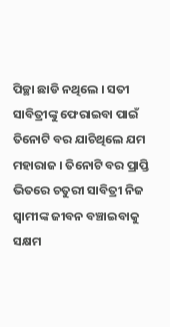ପିଚ୍ଛା ଛାଡି ନଥିଲେ । ସତୀ ସାବିତ୍ରୀଙ୍କୁ ଫେରାଇବା ପାଇଁ ତିନୋଟି ବର ଯାଚିଥିଲେ ଯମ ମହାରାଜ । ତିନୋଟି ବର ପ୍ରାପ୍ତି ଭିତରେ ଚତୁରୀ ସାବିତ୍ରୀ ନିଜ ସ୍ୱାମୀଙ୍କ ଜୀବନ ବଞ୍ଚାଇବାକୁ ସକ୍ଷମ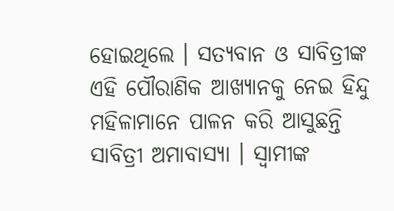ହୋଇଥିଲେ । ସତ୍ୟବାନ ଓ ସାବିତ୍ରୀଙ୍କ ଏହି ପୌରାଣିକ ଆଖ୍ୟାନକୁ ନେଇ ହିନ୍ଦୁ ମହିଳାମାନେ ପାଳନ କରି ଆସୁଛନ୍ତି ସାବିତ୍ରୀ ଅମାବାସ୍ୟା । ସ୍ୱାମୀଙ୍କ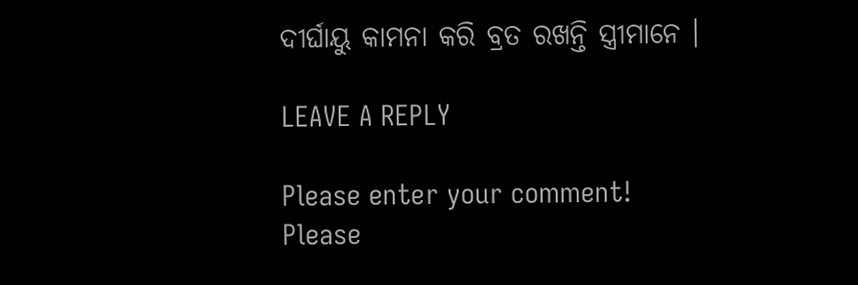ଦୀର୍ଘାୟୁ କାମନା କରି ବ୍ରତ ରଖନ୍ତି ସ୍ତ୍ରୀମାନେ ।

LEAVE A REPLY

Please enter your comment!
Please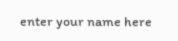enter your name here